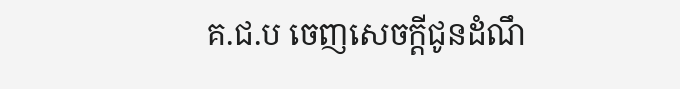គ.ជ.ប ចេញសេចក្ដីជូនដំណឹ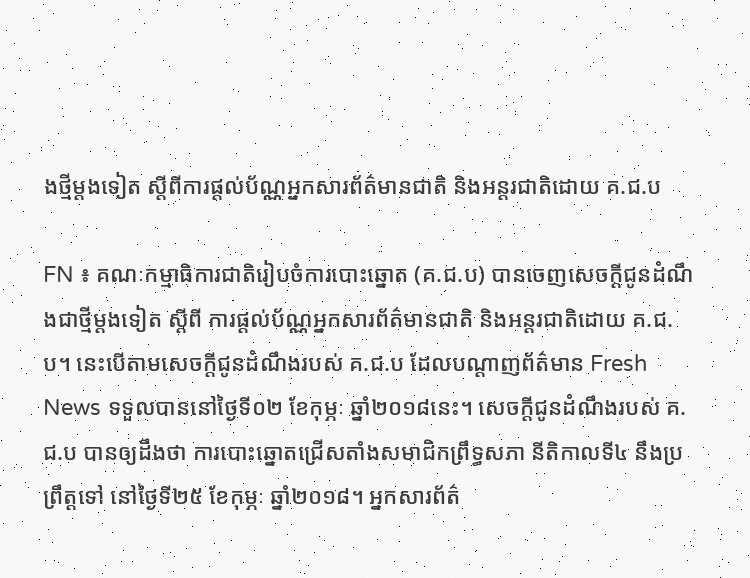ងថ្មីម្ដងទៀត ស្ដីពីការផ្ដល់ប័ណ្ណអ្នកសារព័ត៌មានជាតិ និងអន្ដរជាតិដោយ គ.ជ.ប

FN ៖ គណៈកម្មាធិការជាតិរៀបចំការបោះឆ្នោត (គ.ជ.ប) បានចេញសេចក្ដីជូនដំណឹងជាថ្មីម្ដងទៀត ស្ដីពី ការផ្ដល់ប័ណ្ណអ្នកសារព័ត៌មានជាតិ និងអន្ដរជាតិដោយ គ.ជ.ប។ នេះបើតាមសេចក្ដីជូនដំណឹងរបស់ គ.ជ.ប ដែលបណ្ដាញព័ត៌មាន Fresh News ទទួលបាននៅថ្ងៃទី០២ ខែកុម្ភៈ ឆ្នាំ២០១៨នេះ។ សេចក្ដីជូនដំណឹងរបស់ គ.ជ.ប បានឲ្យដឹងថា ការបោះឆ្នោតជ្រើសតាំងសមាជិកព្រឹទ្ធសភា នីតិកាលទី៤ នឹងប្រព្រឹត្ដទៅ នៅថ្ងៃទី២៥ ខែកុម្ភៈ ឆ្នាំ២០១៨។ អ្នកសារព័ត៌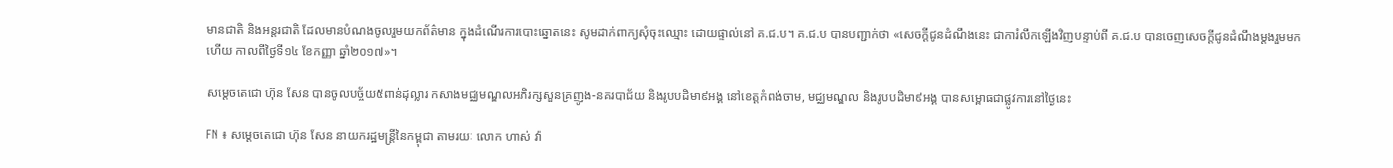មានជាតិ និងអន្ដរជាតិ ដែលមានបំណងចូលរួមយកព័ត៌មាន ក្នុងដំណើរការបោះឆ្នោតនេះ សូមដាក់ពាក្យសុំចុះឈ្មោះ ដោយផ្ទាល់នៅ គ.ជ.ប។ គ.ជ.ប បានបញ្ជាក់ថា «សេចក្ដីជូនដំណឹងនេះ ជាការំលឹកឡើងវិញបន្ទាប់ពី គ.ជ.ប បានចេញសេចក្ដីជូនដំណឹងម្ដងរួមមកហើយ កាលពីថ្ងៃទី១៤ ខែកញ្ញា ឆ្នាំ២០១៧»។

សម្តេចតេជោ ហ៊ុន សែន បានចូលបច្ច័យ៥ពាន់ដុល្លារ កសាងមជ្ឈមណ្ឌលអភិរក្សសួនគ្រញូង-នគរបាជ័យ និងរូបបដិមា៩អង្គ នៅខេត្តកំពង់ចាម, មជ្ឈមណ្ឌល និងរូបបដិមា៩អង្គ បានសម្ពោធជាផ្លូវការនៅថ្ងៃនេះ

FN ៖ សម្តេចតេជោ ហ៊ុន សែន នាយករដ្ឋមន្រ្តីនៃកម្ពុជា តាមរយៈ លោក ហាស់ វ៉ា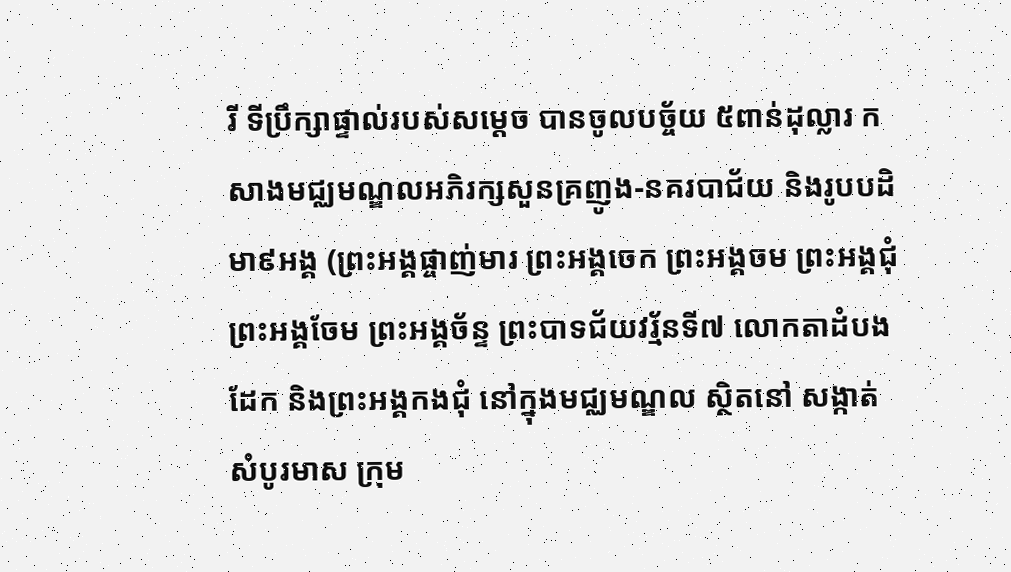រី ទីប្រឹក្សាផ្ទាល់របស់សម្តេច បានចូលបច្ច័យ ៥ពាន់ដុល្លារ កសាងមជ្ឈមណ្ឌលអភិរក្សសួនគ្រញូង-នគរបាជ័យ និងរូបបដិមា៩អង្គ (ព្រះអង្គផ្ចាញ់មារ ព្រះអង្គចេក ព្រះអង្គចម ព្រះអង្គជុំ ព្រះអង្គចែម ព្រះអង្គច័ន្ទ ព្រះបាទជ័យវរ្ម័នទី៧ លោកតាដំបងដែក និងព្រះអង្គកងជុំ នៅក្នុងមជ្ឈមណ្ឌល ស្ថិតនៅ សង្កាត់ សំបូរមាស ក្រុម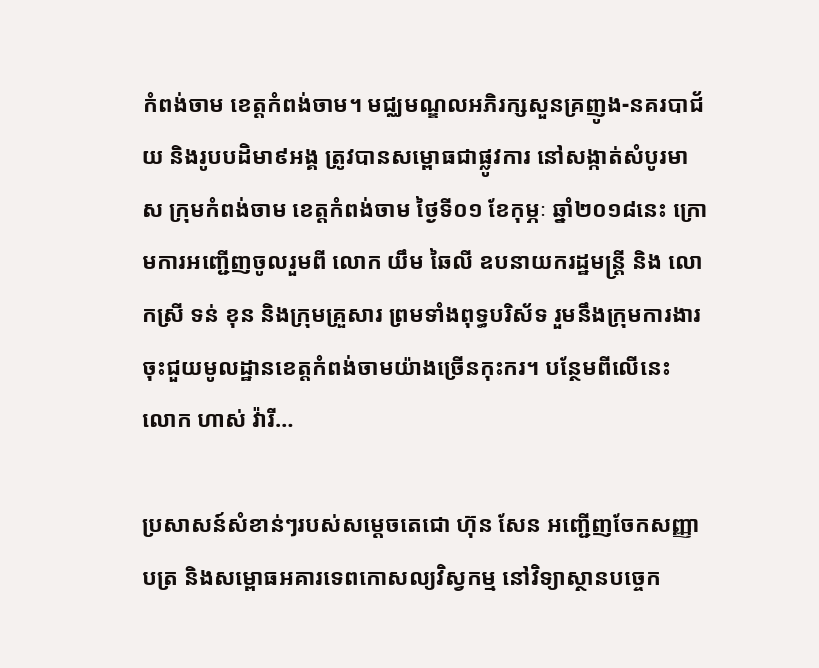កំពង់ចាម ខេត្តកំពង់ចាម។ មជ្ឈមណ្ឌលអភិរក្សសួនគ្រញូង-នគរបាជ័យ និងរូបបដិមា៩អង្គ ត្រូវបានសម្ពោធជាផ្លូវការ នៅសង្កាត់សំបូរមាស ក្រុមកំពង់ចាម ខេត្តកំពង់ចាម ថ្ងៃទី០១ ខែកុម្ភៈ ឆ្នាំ២០១៨នេះ ក្រោមការអញ្ជើញចូលរួមពី លោក យឹម ឆៃលី ឧបនាយករដ្ឋមន្រ្តី និង លោកស្រី ទន់ ខុន និងក្រុមគ្រួសារ ព្រមទាំងពុទ្ធបរិស័ទ រួមនឹងក្រុមការងារចុះជួយមូលដ្ឋានខេត្តកំពង់ចាមយ៉ាងច្រើនកុះករ។ បន្ថែមពីលើនេះ លោក ហាស់ វ៉ារី…

ប្រសាសន៍សំខាន់ៗរបស់សម្តេចតេជោ ហ៊ុន សែន អញ្ជើញចែកសញ្ញាបត្រ និងសម្ពោធអគារទេពកោសល្យវិស្វកម្ម នៅវិទ្យាស្ថានបច្ចេក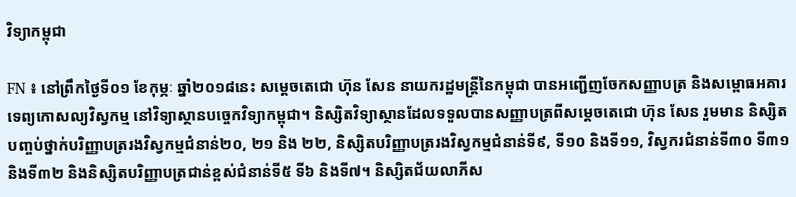វិទ្យាកម្ពុជា

FN ៖ នៅព្រឹកថ្ងៃទី០១ ខែកុម្ភៈ ឆ្នាំ២០១៨នេះ សម្តេចតេជោ ហ៊ុន សែន នាយករដ្ឋមន្រ្តីនៃកម្ពុជា បានអញ្ជើញចែកសញ្ញាបត្រ និងសម្ពោធអគារទេព្យកោសល្យវិស្វកម្ម នៅវិទ្យាស្ថានបច្ចេកវិទ្យាកម្ពុជា។ និស្សិតវិទ្យាស្ថានដែលទទួលបានសញ្ញាបត្រពីសម្តេចតេជោ ហ៊ុន សែន រួមមាន និស្សិតបញ្ចប់ថ្នាក់បរិញ្ញាបត្ររងវិស្វកម្មជំនាន់២០, ២១ និង ២២, និស្សិតបរិញ្ញាបត្ររងវិស្វកម្មជំនាន់ទី៩, ទី១០ និងទី១១, វិស្វករជំនាន់ទី៣០ ទី៣១ និងទី៣២ និងនិស្សិតបរិញ្ញាបត្រជាន់ខ្ពស់ជំនាន់ទី៥ ទី៦ និងទី៧។ និស្សិតជ័យលាភីស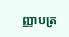ញ្ញាបត្រ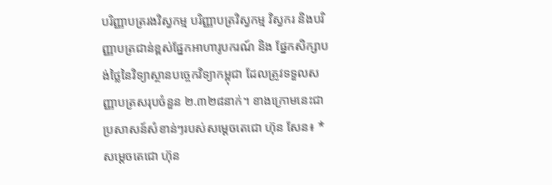បរិញ្ញាបត្ររងវិស្វកម្ម បរិញ្ញាបត្រវិស្វកម្ម វិស្វករ និងបរិញ្ញាបត្រជាន់ខ្ពស់ផ្នែកអាហារូបករណ៍ និង ផ្នែកសិក្សាបង់ថ្លៃនៃវិទ្យាស្ថានបច្ចេកវិទ្យាកម្ពុជា ដែលត្រូវទទួលសញ្ញាបត្រសរុបចំនួន ២.៣២៨នាក់។ ខាងក្រោមនេះជាប្រសាសន៍សំខាន់ៗរបស់សម្តេចតេជោ ហ៊ុន សែន៖ * សម្តេចតេជោ ហ៊ុន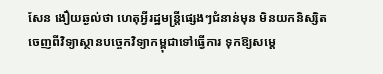សែន ងឿយឆ្ងល់ថា ហេតុអ្វីរដ្ឋមន្រ្តីផ្សេងៗជំនាន់មុន មិនយកនិស្សិតចេញពីវិទ្យាស្ថានបច្ចេកវិទ្យាកម្ពុជាទៅធ្វើការ ទុកឱ្យសម្តេ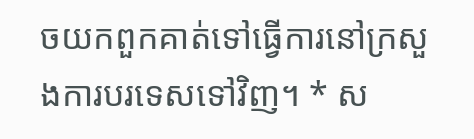ចយកពួកគាត់ទៅធ្វើការនៅក្រសួងការបរទេសទៅវិញ។ * ស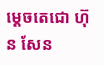ម្តេចតេជោ ហ៊ុន សែន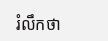រំលឹកថា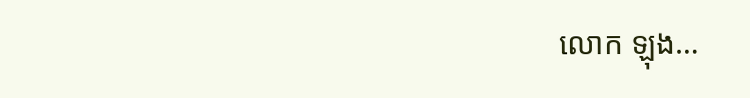លោក ឡុង…